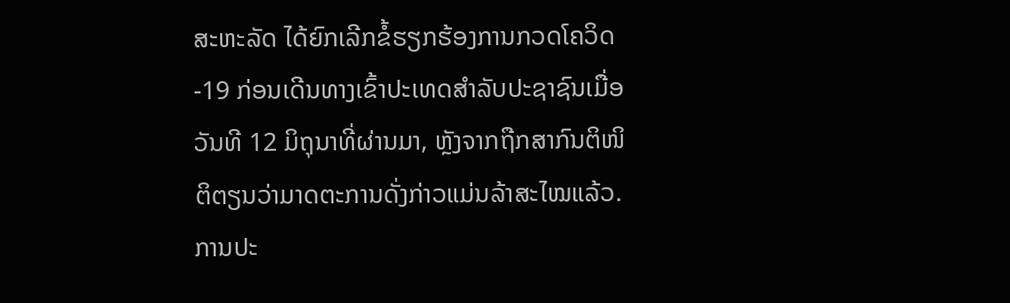ສະຫະລັດ ໄດ້ຍົກເລີກຂໍ້ຮຽກຮ້ອງການກວດໂຄວິດ-19 ກ່ອນເດີນທາງເຂົ້າປະເທດສຳລັບປະຊາຊົນເມື່ອວັນທີ 12 ມິຖຸນາທີ່ຜ່ານມາ, ຫຼັງຈາກຖືກສາກົນຕິໜິຕິຕຽນວ່າມາດຕະການດັ່ງກ່າວແມ່ນລ້າສະໄໝແລ້ວ.
ການປະ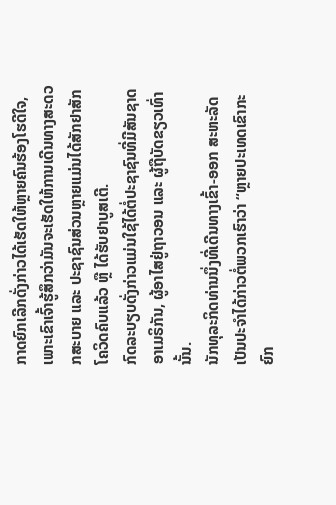ກາດຍົກເລີກດັ່ງກ່າວໄດ້ເຮັດໃຫ້ຫຼາຍຄົນຮ້ອງໂຮດີໃຈ, ເພາະເຂົາເຈົ້າຮູ້ສຶກວ່າມັນຈະເຮັດໃຫ້ການເດີນທາງສະດວກສະບາຍ ແລະ ປະຊາຊົນສ່ວນຫຼາຍແມ່ນໄດ້ສັກຢາສັກໂຄວິດຄົບແລ້ວ ຫຼື ໄດ້ຮັບຢາບູສເຕີ.
ກົດລະບຽບດັ່ງກ່າວແມ່ນໃຊ້ໄດ້ຕໍ່ປະຊາຊົນທີ່ມີສັນຊາດ ອາເມຣິກັນ, ຜູ້ອາໄສຢູ່ຖາວອນ ແລະ ຜູ້ຖືບັດຂຽວເທົ່ານັ້ນ.
ນັກທຸລະກິດທ່ານນຶ່ງທີ່ເດີນທາງເຂົ້າ-ອອກ ສະຫະລັດ ເປັນປະຈຳໄດ້ກ່າວຕໍ່ພວກເຮົາວ່າ “ຫຼາຍປະເທດເຂົາກະຍົກ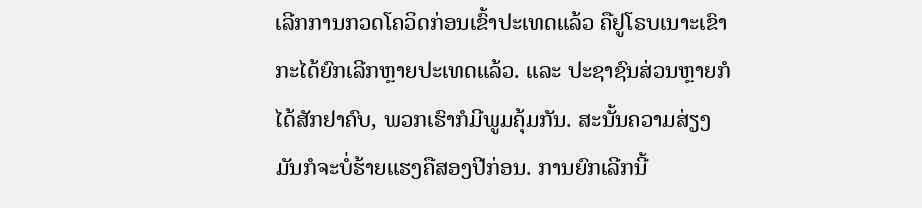ເລີກການກວດໂຄວິດກ່ອນເຂົ້າປະເທດແລ້ວ ຄືຢູໂຣບເນາະເຂົາກະໄດ້ຍົກເລີກຫຼາຍປະເທດແລ້ວ. ແລະ ປະຊາຊົນສ່ວນຫຼາຍກໍໄດ້ສັກຢາຄົບ, ພວກເຮົາກໍມີພູມຄຸ້ມກັນ. ສະນັ້ນຄວາມສ່ຽງມັນກໍຈະບໍ່ຮ້າຍແຮງຄືສອງປີກ່ອນ. ການຍົກເລີກນີ້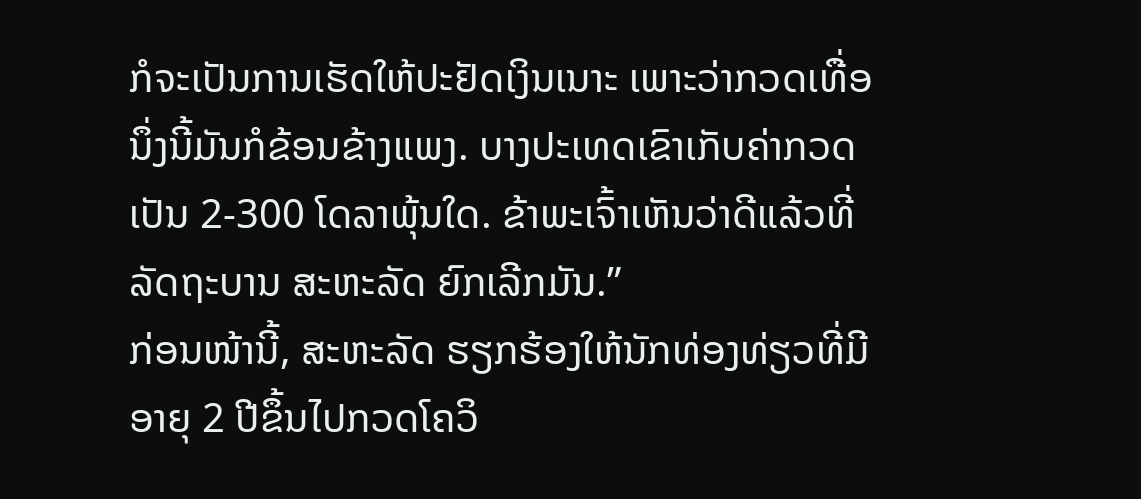ກໍຈະເປັນການເຮັດໃຫ້ປະຢັດເງິນເນາະ ເພາະວ່າກວດເທື່ອນຶ່ງນີ້ມັນກໍຂ້ອນຂ້າງແພງ. ບາງປະເທດເຂົາເກັບຄ່າກວດເປັນ 2-300 ໂດລາພຸ້ນໃດ. ຂ້າພະເຈົ້າເຫັນວ່າດີແລ້ວທີ່ລັດຖະບານ ສະຫະລັດ ຍົກເລີກມັນ.”
ກ່ອນໜ້ານີ້, ສະຫະລັດ ຮຽກຮ້ອງໃຫ້ນັກທ່ອງທ່ຽວທີ່ມີອາຍຸ 2 ປີຂຶ້ນໄປກວດໂຄວິ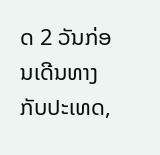ດ 2 ວັນກ່ອນເດີນທາງກັບປະເທດ,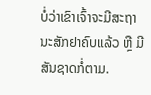ບໍ່ວ່າເຂົາເຈົ້າຈະມີສະຖານະສັກຢາຄົບແລ້ວ ຫຼື ມີສັນຊາດກໍ່ຕາມ.